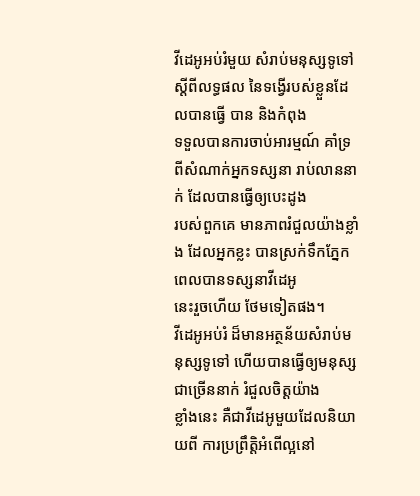វីដេអូអប់រំមួយ សំរាប់មនុស្សទូទៅ ស្តីពីលទ្ធផល នៃទង្វើរបស់ខ្លួនដែលបានធ្វើ បាន និងកំពុង
ទទួលបានការចាប់អារម្មណ៍ គាំទ្រពីសំណាក់អ្នកទស្សនា រាប់លាននាក់ ដែលបានធ្វើឲ្យបេះដូង
របស់ពួកគេ មានភាពរំជួលយ៉ាងខ្លាំង ដែលអ្នកខ្លះ បានស្រក់ទឹកភ្នែក ពេលបានទស្សនាវីដេអូ
នេះរួចហើយ ថែមទៀតផង។
វីដេអូអប់រំ ដ៏មានអត្ថន័យសំរាប់មនុស្សទូទៅ ហើយបានធ្វើឲ្យមនុស្សជាច្រើននាក់ រំជួលចិត្តយ៉ាង
ខ្លាំងនេះ គឺជាវីដេអូមួយដែលនិយាយពី ការប្រព្រឹត្តិអំពើល្អនៅ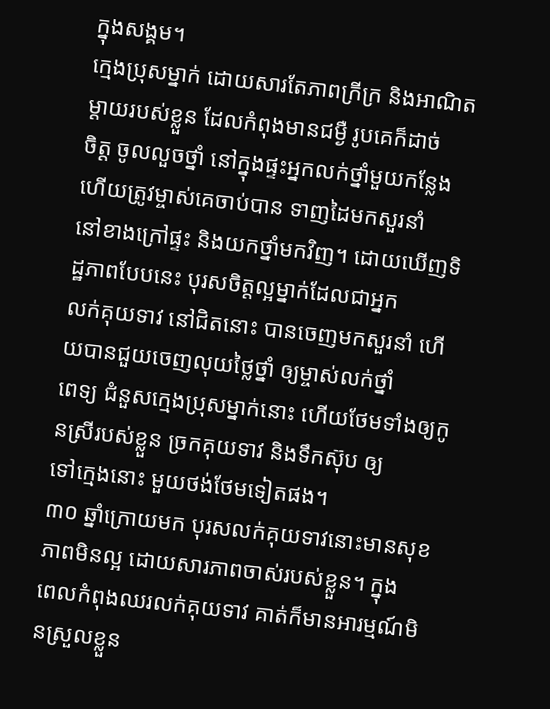ក្នុងសង្គម។
ក្មេងប្រុសម្នាក់ ដោយសារតែភាពក្រីក្រ និងអាណិតម្តាយរបស់ខ្លួន ដែលកំពុងមានជម្ងឺ រូបគេក៏ដាច់
ចិត្ត ចូលលួចថ្នាំ នៅក្នុងផ្ទះអ្នកលក់ថ្នាំមួយកន្លែង ហើយត្រូវម្ចាស់គេចាប់បាន ទាញដៃមកសួរនាំ
នៅខាងក្រៅផ្ទះ និងយកថ្នាំមកវិញ។ ដោយឃើញទិដ្ឋភាពបែបនេះ បុរសចិត្តល្អម្នាក់ដែលជាអ្នក
លក់គុយទាវ នៅជិតនោះ បានចេញមកសួរនាំ ហើយបានជួយចេញលុយថ្លៃថ្នាំ ឲ្យម្ចាស់លក់ថ្នាំ
ពេទ្យ ជំនួសក្មេងប្រុសម្នាក់នោះ ហើយថែមទាំងឲ្យកូនស្រីរបស់ខ្លួន ច្រកគុយទាវ និងទឹកស៊ុប ឲ្យ
ទៅក្មេងនោះ មួយថង់ថែមទៀតផង។
៣០ ឆ្នាំក្រោយមក បុរសលក់គុយទាវនោះមានសុខភាពមិនល្អ ដោយសារភាពចាស់របស់ខ្លួន។ ក្នុង
ពេលកំពុងឈរលក់គុយទាវ គាត់ក៏មានអារម្មណ៍មិនស្រួលខ្លួន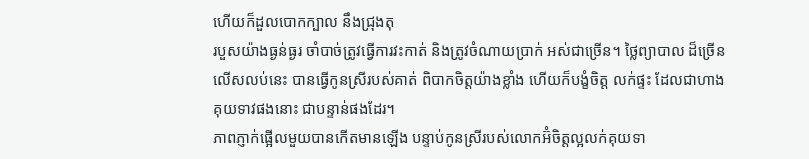ហើយក៏ដួលបោកក្បាល នឹងជ្រុងតុ
របួសយ៉ាងធ្ងន់ធ្ងរ ចាំបាច់ត្រូវធ្វើការវះកាត់ និងត្រូវចំណាយប្រាក់ អស់ជាច្រើន។ ថ្លៃព្យាបាល ដ៏ច្រើន
លើសលប់នេះ បានធ្វើកូនស្រីរបស់គាត់ ពិបាកចិត្តយ៉ាងខ្លាំង ហើយក៏បង្ខំចិត្ត លក់ផ្ទះ ដែលជាហាង
គុយទាវផងនោះ ជាបន្ទាន់ផងដែរ។
ភាពភ្ញាក់ផ្អើលមួយបានកើតមានឡើង បន្ទាប់កូនស្រីរបស់លោកអ៊ំចិត្តល្អលក់គុយទា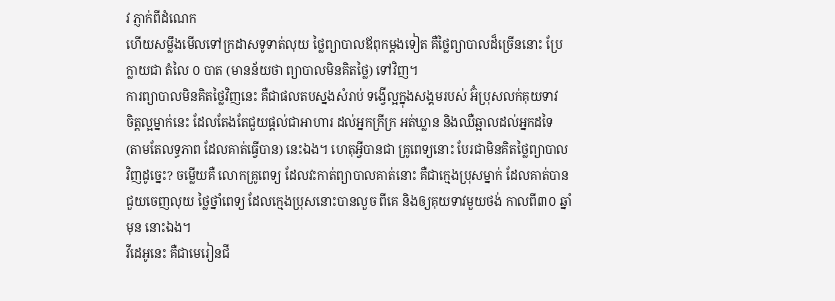វ ភ្ញាក់ពីដំណេក
ហើយសម្លឹងមើលទៅក្រដាសទូទាត់លុយ ថ្លៃព្យាបាលឪពុកម្តងទៀត គឺថ្លៃព្យាបាលដ៏ច្រើននោះ ប្រែ
ក្លាយជា តំលៃ ០ បាត (មានន័យថា ព្យាបាលមិនគិតថ្លៃ) ទៅវិញ។
ការព្យាបាលមិនគិតថ្លៃវិញនេះ គឺជាផលតបស្នងសំរាប់ ទង្វើល្អក្នុងសង្គមរបស់ អ៊ំប្រុសលក់គុយទាវ
ចិត្តល្អម្នាក់នេះ ដែលតែងតែជួយផ្តល់ជាអាហារ ដល់អ្នកក្រីក្រ អត់ឃ្លាន និងឈឺឆ្អាលដល់អ្នកដទៃ
(តាមតែលទ្ធភាព ដែលគាត់ធ្វើបាន) នេះឯង។ ហេតុអ្វីបានជា គ្រូពេទ្យនោះ បែរជាមិនគិតថ្លៃព្យាបាល
វិញដូច្នេះ? ចម្លើយគឺ លោកគ្រូពេទ្យ ដែលវះកាត់ព្យាបាលគាត់នោះ គឺជាក្មេងប្រុសម្នាក់ ដែលគាត់បាន
ជួយចេញលុយ ថ្លៃថ្នាំពេទ្យ ដែលក្មេងប្រុសនោះបានលួច ពីគេ និងឲ្យគុយទាវមួយថង់ កាលពី៣០ ឆ្នាំ
មុន នោះឯង។
វីដេអូនេះ គឺជាមេរៀនជី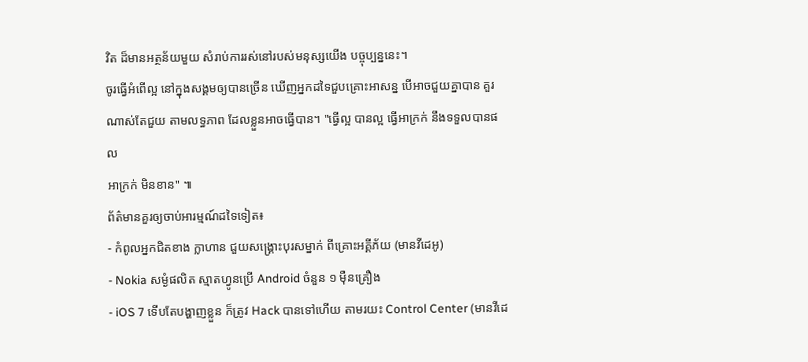វិត ដ៏មានអត្ថន័យមួយ សំរាប់ការរស់នៅរបស់មនុស្សយើង បច្ចុប្បន្ននេះ។
ចូរធ្វើអំពើល្អ នៅក្នុងសង្គមឲ្យបានច្រើន ឃើញអ្នកដទៃជួបគ្រោះអាសន្ន បើអាចជួយគ្នាបាន គួរ
ណាស់តែជួយ តាមលទ្ធភាព ដែលខ្លួនអាចធ្វើបាន។ "ធ្វើល្អ បានល្អ ធ្វើអាក្រក់ នឹងទទួលបានផល
អាក្រក់ មិនខាន" ៕
ព័ត៌មានគួរឲ្យចាប់អារម្មណ៍ដទៃទៀត៖
- កំពូលអ្នកជិតខាង ក្លាហាន ជួយសង្គ្រោះបុរសម្នាក់ ពីគ្រោះអគ្គីភ័យ (មានវីដេអូ)
- Nokia សម្ងំផលិត ស្មាតហ្វូនប្រើ Android ចំនួន ១ ម៉ឺនគ្រឿង
- iOS 7 ទើបតែបង្ហាញខ្លួន ក៏ត្រូវ Hack បានទៅហើយ តាមរយះ Control Center (មានវីដេ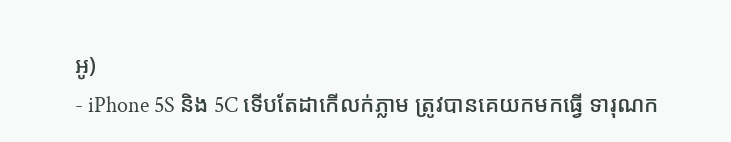អូ)
- iPhone 5S និង 5C ទើបតែដាកើលក់ភ្លាម ត្រូវបានគេយកមកធ្វើ ទារុណក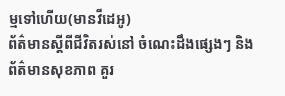ម្មទៅហើយ(មានវីដេអូ)
ព័ត៌មានស្តីពីជីវិតរស់នៅ ចំណេះដឹងផ្សេងៗ និងព័ត៌មានសុខភាព គួរ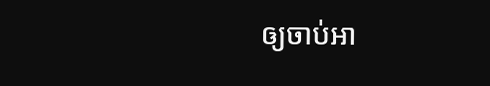ឲ្យចាប់អា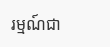រម្មណ៍ជា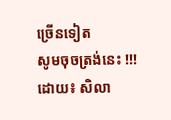ច្រើនទៀត
សូមចុចត្រង់នេះ !!!
ដោយ៖ សិលា